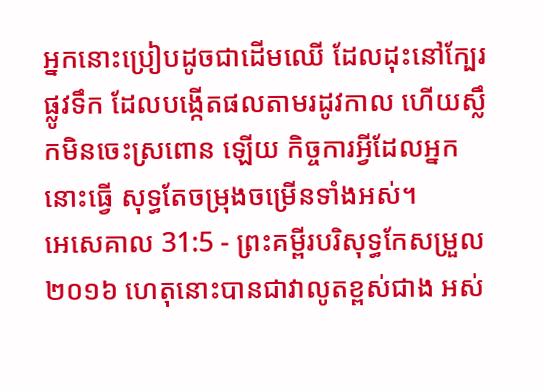អ្នកនោះប្រៀបដូចជាដើមឈើ ដែលដុះនៅក្បែរផ្លូវទឹក ដែលបង្កើតផលតាមរដូវកាល ហើយស្លឹកមិនចេះស្រពោន ឡើយ កិច្ចការអ្វីដែលអ្នកនោះធ្វើ សុទ្ធតែចម្រុងចម្រើនទាំងអស់។
អេសេគាល 31:5 - ព្រះគម្ពីរបរិសុទ្ធកែសម្រួល ២០១៦ ហេតុនោះបានជាវាលូតខ្ពស់ជាង អស់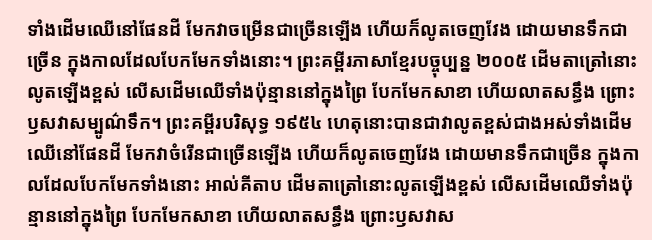ទាំងដើមឈើនៅផែនដី មែកវាចម្រើនជាច្រើនឡើង ហើយក៏លូតចេញវែង ដោយមានទឹកជាច្រើន ក្នុងកាលដែលបែកមែកទាំងនោះ។ ព្រះគម្ពីរភាសាខ្មែរបច្ចុប្បន្ន ២០០៥ ដើមតាត្រៅនោះលូតឡើងខ្ពស់ លើសដើមឈើទាំងប៉ុន្មាននៅក្នុងព្រៃ បែកមែកសាខា ហើយលាតសន្ធឹង ព្រោះឫសវាសម្បូណ៌ទឹក។ ព្រះគម្ពីរបរិសុទ្ធ ១៩៥៤ ហេតុនោះបានជាវាលូតខ្ពស់ជាងអស់ទាំងដើមឈើនៅផែនដី មែកវាចំរើនជាច្រើនឡើង ហើយក៏លូតចេញវែង ដោយមានទឹកជាច្រើន ក្នុងកាលដែលបែកមែកទាំងនោះ អាល់គីតាប ដើមតាត្រៅនោះលូតឡើងខ្ពស់ លើសដើមឈើទាំងប៉ុន្មាននៅក្នុងព្រៃ បែកមែកសាខា ហើយលាតសន្ធឹង ព្រោះឫសវាស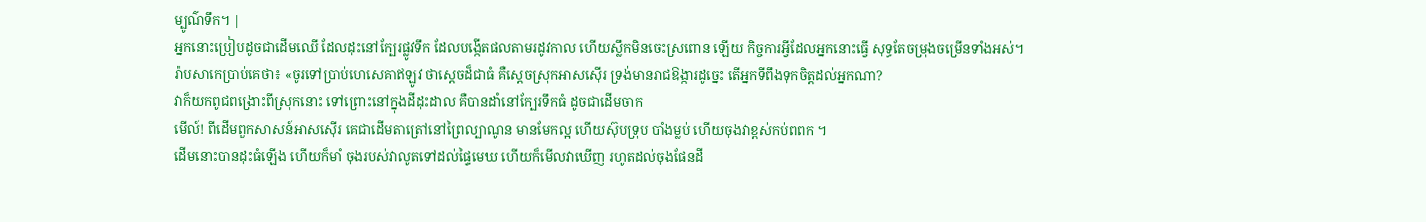ម្បូណ៌ទឹក។ |
អ្នកនោះប្រៀបដូចជាដើមឈើ ដែលដុះនៅក្បែរផ្លូវទឹក ដែលបង្កើតផលតាមរដូវកាល ហើយស្លឹកមិនចេះស្រពោន ឡើយ កិច្ចការអ្វីដែលអ្នកនោះធ្វើ សុទ្ធតែចម្រុងចម្រើនទាំងអស់។
រ៉ាបសាកេប្រាប់គេថា៖ «ចូរទៅប្រាប់ហេសេគាឥឡូវ ថាស្តេចដ៏ជាធំ គឺស្តេចស្រុកអាសស៊ើរ ទ្រង់មានរាជឱង្ការដូច្នេះ តើអ្នកទីពឹងទុកចិត្តដល់អ្នកណា?
វាក៏យកពូជពង្រោះពីស្រុកនោះ ទៅព្រោះនៅក្នុងដីដុះដាល គឺបានដាំនៅក្បែរទឹកធំ ដូចជាដើមចាក
មើល៍! ពីដើមពួកសាសន៍អាសស៊ើរ គេជាដើមតាត្រៅនៅព្រៃល្បាណូន មានមែកល្អ ហើយស៊ុបទ្រុប បាំងម្លប់ ហើយចុងវាខ្ពស់កប់ពពក ។
ដើមនោះបានដុះធំឡើង ហើយក៏មាំ ចុងរបស់វាលូតទៅដល់ផ្ទៃមេឃ ហើយក៏មើលវាឃើញ រហូតដល់ចុងផែនដី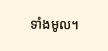ទាំងមូល។